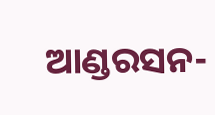ଆଣ୍ଡରସନ-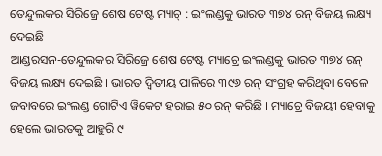ତେନ୍ଦୁଲକର ସିରିଜ୍ରେ ଶେଷ ଟେଷ୍ଟ ମ୍ୟାଚ୍ : ଇଂଲଣ୍ଡକୁ ଭାରତ ୩୭୪ ରନ୍ ବିଜୟ ଲକ୍ଷ୍ୟ ଦେଇଛି
ଆଣ୍ଡରସନ-ତେନ୍ଦୁଲକର ସିରିଜ୍ରେ ଶେଷ ଟେଷ୍ଟ ମ୍ୟାଚ୍ରେ ଇଂଲଣ୍ଡକୁ ଭାରତ ୩୭୪ ରନ୍ ବିଜୟ ଲକ୍ଷ୍ୟ ଦେଇଛି । ଭାରତ ଦ୍ୱିତୀୟ ପାଳିରେ ୩୯୬ ରନ୍ ସଂଗ୍ରହ କରିଥିବା ବେଳେ ଜବାବରେ ଇଂଲଣ୍ଡ ଗୋଟିଏ ୱିକେଟ ହରାଇ ୫୦ ରନ୍ କରିଛି । ମ୍ୟାଚ୍ରେ ବିଜୟୀ ହେବାକୁ ହେଲେ ଭାରତକୁ ଆହୁରି ୯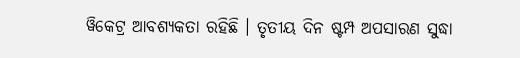ୱିକେଟ୍ର ଆବଶ୍ୟକତା ରହିଛି । ତୃତୀୟ ଦିନ ଷ୍ଟମ୍ପ ଅପସାରଣ ସୁଦ୍ଧା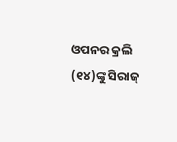ଓପନର କ୍ରଲି (୧୪)ଙ୍କୁ ସିରାଜ୍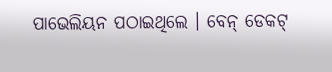ପାଭେଲିୟନ ପଠାଇଥିଲେ । ବେନ୍ ଡେକଟ୍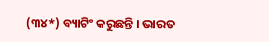(୩୪*) ବ୍ୟାଟିଂ କରୁଛନ୍ତି । ଭାରତ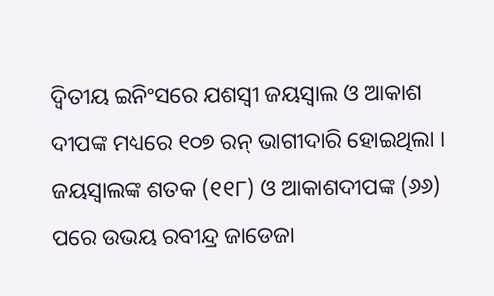ଦ୍ୱିତୀୟ ଇନିଂସରେ ଯଶସ୍ବୀ ଜୟସ୍ବାଲ ଓ ଆକାଶ ଦୀପଙ୍କ ମଧ୍ୟରେ ୧୦୭ ରନ୍ ଭାଗୀଦାରି ହୋଇଥିଲା । ଜୟସ୍ୱାଲଙ୍କ ଶତକ (୧୧୮) ଓ ଆକାଶଦୀପଙ୍କ (୬୬) ପରେ ଉଭୟ ରବୀନ୍ଦ୍ର ଜାଡେଜା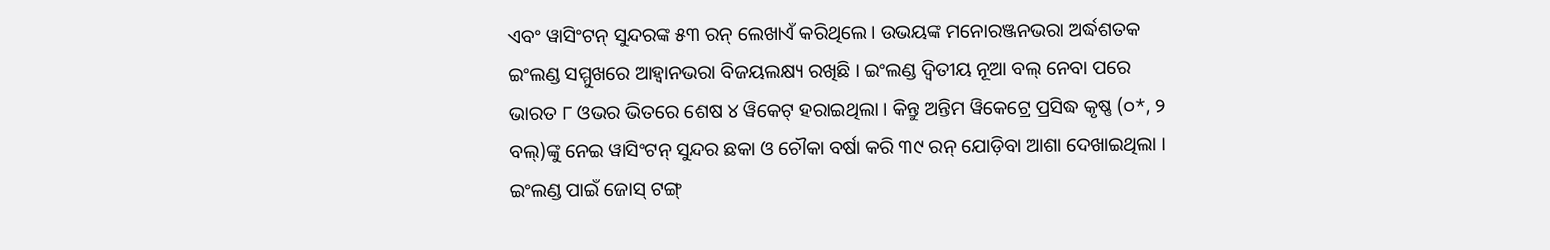ଏବଂ ୱାସିଂଟନ୍ ସୁନ୍ଦରଙ୍କ ୫୩ ରନ୍ ଲେଖାଏଁ କରିଥିଲେ। ଉଭୟଙ୍କ ମନୋରଞ୍ଜନଭରା ଅର୍ଦ୍ଧଶତକ ଇଂଲଣ୍ଡ ସମ୍ମୁଖରେ ଆହ୍ବାନଭରା ବିଜୟଲକ୍ଷ୍ୟ ରଖିଛି । ଇଂଲଣ୍ଡ ଦ୍ୱିତୀୟ ନୂଆ ବଲ୍ ନେବା ପରେ ଭାରତ ୮ ଓଭର ଭିତରେ ଶେଷ ୪ ୱିକେଟ୍ ହରାଇଥିଲା । କିନ୍ତୁ ଅନ୍ତିମ ୱିକେଟ୍ରେ ପ୍ରସିଦ୍ଧ କୃଷ୍ଣ (୦*, ୨ ବଲ୍)ଙ୍କୁ ନେଇ ୱାସିଂଟନ୍ ସୁନ୍ଦର ଛକା ଓ ଚୌକା ବର୍ଷା କରି ୩୯ ରନ୍ ଯୋଡ଼ିବା ଆଶା ଦେଖାଇଥିଲା । ଇଂଲଣ୍ଡ ପାଇଁ ଜୋସ୍ ଟଙ୍ଗ୍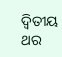ଦ୍ବିତୀୟ ଥର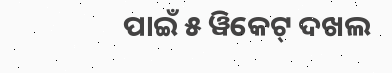ପାଇଁ ୫ ୱିକେଟ୍ ଦଖଲ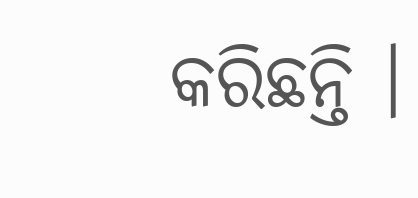କରିଛନ୍ତି ।